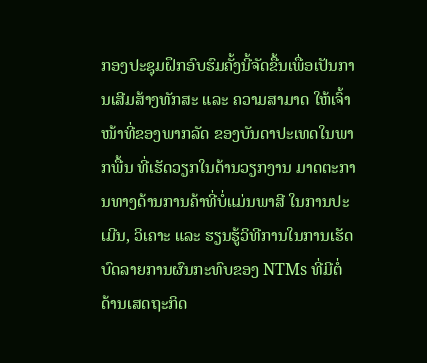ກອງປະຊຸມຝຶກອົບຮົມຄັ້ງນີ້ຈັດຂື້ນເພື່ອເປັນການເສີມສ້າງທັກສະ ແລະ ຄວາມສາມາດ ໃຫ້ເຈົ້າໜ້າທີ່ຂອງພາກລັດ ຂອງບັນດາປະເທດໃນພາກພື້ນ ທີ່ເຮັດວຽກໃນດ້ານວຽກງານ ມາດຕະການທາງດ້ານການຄ້າທີ່ບໍ່ແມ່ນພາສີ ໃນການປະເມີນ, ວິເຄາະ ແລະ ຮຽນຮູ້ວິທີການໃນການເຮັດບົດລາຍການຜົນກະທົບຂອງ NTMs ທີ່ມີຕໍ່ດ້ານເສດຖະກິດ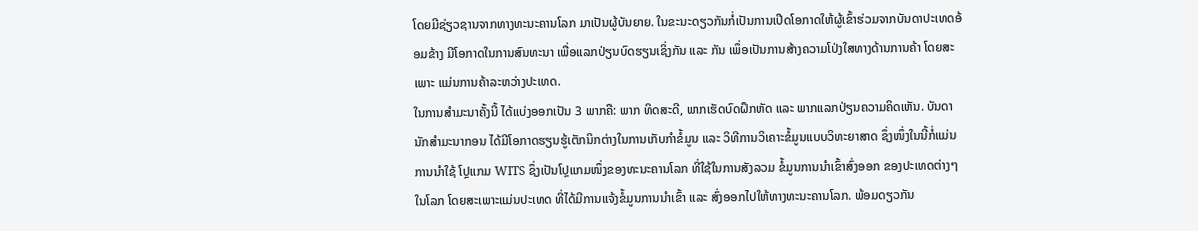ໂດຍມີຊ່ຽວຊານຈາກທາງທະນະຄານໂລກ ມາເປັນຜູ້ບັນຍາຍ. ໃນຂະນະດຽວກັນກໍ່ເປັນການເປີດໂອກາດໃຫ້ຜູ້ເຂົ້າຮ່ວມຈາກບັນດາປະເທດອ້ອມຂ້າງ ມີໂອກາດໃນການສົນທະນາ ເພື່ອແລກປ່ຽນບົດຮຽນເຊິ່ງກັນ ແລະ ກັນ ເພຶ່ອເປັນການສ້າງຄວາມໂປ່ງໃສທາງດ້ານການຄ້າ ໂດຍສະເພາະ ແມ່ນການຄ້າລະຫວ່າງປະເທດ.
ໃນການສຳມະນາຄັ້ງນີ້ ໄດ້ແບ່ງອອກເປັນ 3 ພາກຄື: ພາກ ທິດສະດີ, ພາກເຮັດບົດຝຶກຫັດ ແລະ ພາກແລກປ່ຽນຄວາມຄິດເຫັນ. ບັນດານັກສຳມະນາກອນ ໄດ້ມີໂອກາດຮຽນຮູ້ເຕັກນິກຕ່າງໃນການເກັບກຳຂໍ້ມູນ ແລະ ວິທີການວິເຄາະຂໍ້ມູນແບບວິທະຍາສາດ ຊຶ່ງໜຶ່ງໃນນີ້ກໍ່ແມ່ນການນຳໃຊ້ ໂປຼແກມ WITS ຊຶ່ງເປັນໂປຼແກມໜຶ່ງຂອງທະນະຄານໂລກ ທີ່ໃຊ້ໃນການສັງລວມ ຂໍ້ມູນການນຳເຂົ້າສົ່ງອອກ ຂອງປະເທດຕ່າງໆໃນໂລກ ໂດຍສະເພາະແມ່ນປະເທດ ທີ່ໄດ້ມີການແຈ້ງຂໍ້ມູນການນຳເຂົ້າ ແລະ ສົ່ງອອກໄປໃຫ້ທາງທະນະຄານໂລກ. ພ້ອມດຽວກັນ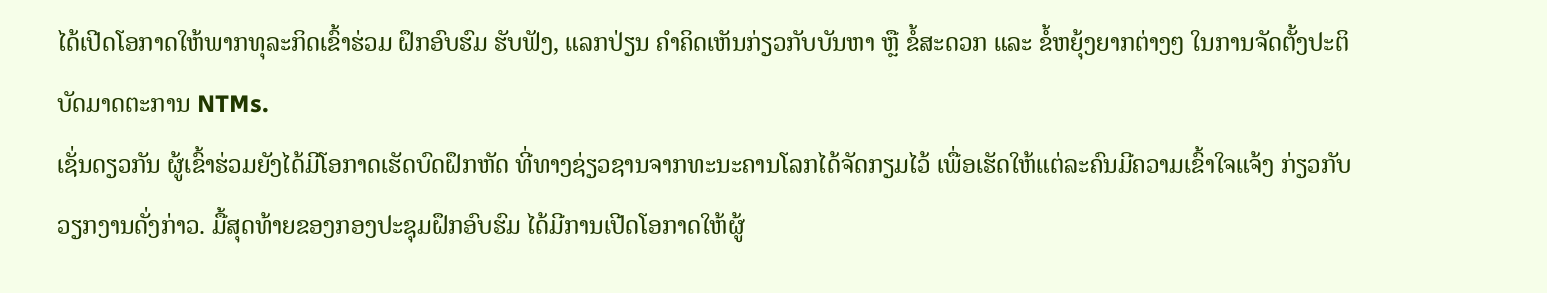ໄດ້ເປີດໂອກາດໃຫ້ພາກທຸລະກິດເຂົ້າຮ່ວມ ຝຶກອົບຮົມ ຮັບຟັງ, ແລກປ່ຽນ ຄໍາຄິດເຫັນກ່ຽວກັບບັນຫາ ຫຼື ຂໍ້ສະດວກ ແລະ ຂໍ້ຫຍຸ້ງຍາກຕ່າງໆ ໃນການຈັດຕັ້ງປະຕິບັດມາດຕະການ NTMs.
ເຊັ່ນດຽວກັນ ຜູ້ເຂົ້າຮ່ວມຍັງໄດ້ມີໂອກາດເຮັດບົດຝຶກຫັດ ທີ່ທາງຊ່ຽວຊານຈາກທະນະຄານໂລກໄດ້ຈັດກຽມໄວ້ ເພື່ອເຮັດໃຫ້ແຕ່ລະຄົນມີຄວາມເຂົ້າໃຈແຈ້ງ ກ່ຽວກັບວຽກງານດັ່ງກ່າວ. ມື້ສຸດທ້າຍຂອງກອງປະຊຸມຝຶກອົບຮົມ ໄດ້ມີການເປີດໂອກາດໃຫ້ຜູ້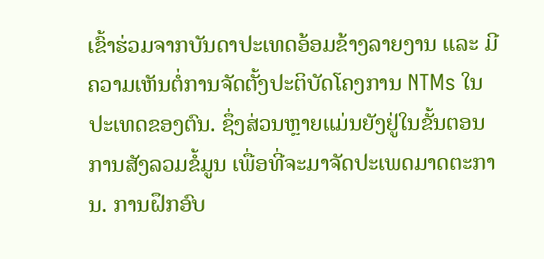ເຂົ້າຮ່ວມຈາກບັນດາປະເທດອ້ອມຂ້າງລາຍງານ ແລະ ມີຄວາມເຫັນຕໍ່ການຈັດຕັ້ງປະຕິບັດໂຄງການ NTMs ໃນປະເທດຂອງຕົນ. ຊຶ່ງສ່ວນຫຼາຍແມ່ນຍັງຢູ່ໃນຂັ້ນຕອນການສັງລວມຂໍ້ມູນ ເພື່ອທີ່ຈະມາຈັດປະເພດມາດຕະການ. ການຝຶກອົບ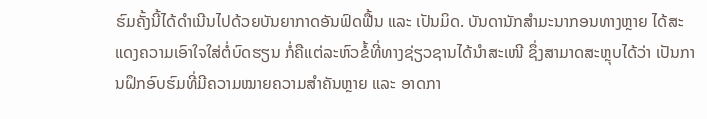ຮົມຄັ້ງນີ້ໄດ້ດໍາເນີນໄປດ້ວຍບັນຍາກາດອັນຟົດຟື້ນ ແລະ ເປັນມິດ. ບັນດານັກສຳມະນາກອນທາງຫຼາຍ ໄດ້ສະແດງຄວາມເອົາໃຈໃສ່ຕໍ່ບົດຮຽນ ກໍ່ຄືແຕ່ລະຫົວຂໍ້ທີ່ທາງຊ່ຽວຊານໄດ້ນຳສະເໜີ ຊຶ່ງສາມາດສະຫຼຸບໄດ້ວ່າ ເປັນການຝຶກອົບຮົມທີ່ມີຄວາມໝາຍຄວາມສຳຄັນຫຼາຍ ແລະ ອາດກາ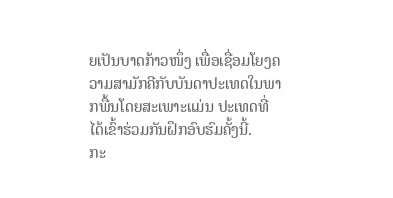ຍເປັນບາດກ້າວໜຶ່ງ ເພື່ອເຊື່ອມໂຍງຄວາມສາມັກຄີກັບບັນດາປະເທດໃນພາກພື້ນໂດຍສະເພາະແມ່ນ ປະເທດທີ່ໄດ້ເຂົ້າຮ່ວມກັນຝຶກອົບຮົມຄັ້ງນີ້.
ກະ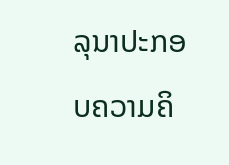ລຸນາປະກອບຄວາມຄິ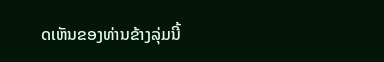ດເຫັນຂອງທ່ານຂ້າງລຸ່ມນີ້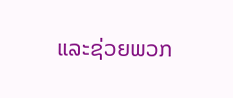ແລະຊ່ວຍພວກ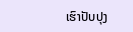ເຮົາປັບປຸງ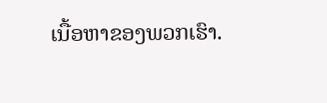ເນື້ອຫາຂອງພວກເຮົາ.